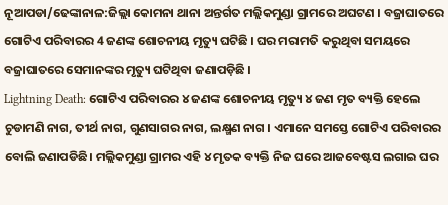ନୂଆପଡା/ଢେଙ୍କାନାଳ:ଜିଲ୍ଲା କୋମନା ଥାନା ଅନ୍ତର୍ଗତ ମଲ୍ଲିକମୁଣ୍ଡା ଗ୍ରାମରେ ଅଘଟଣ । ବଜ୍ରାଘାତରେ ଗୋଟିଏ ପରିବାରର 4 ଜଣଙ୍କ ଶୋଚନୀୟ ମୃତ୍ୟୁ ଘଟିଛି । ଘର ମରାମତି କରୁଥିବା ସମୟରେ ବଜ୍ରାଘାତରେ ସେମାନଙ୍କର ମୃତ୍ୟୁ ଘଟିଥିବା ଜଣାପଡ଼ିଛି ।
Lightning Death: ଗୋଟିଏ ପରିବାରର ୪ ଜଣଙ୍କ ଶୋଚନୀୟ ମୃତ୍ୟୁ ୪ ଜଣ ମୃତ ବ୍ୟକ୍ତି ହେଲେ ଚୁଡାମଣି ନାଗ, ତୀର୍ଥ ନାଗ, ଗୁଣସାଗର ନାଗ, ଲକ୍ଷ୍ମଣ ନାଗ । ଏମାନେ ସମସ୍ତେ ଗୋଟିଏ ପରିବାରର ବୋଲି ଜଣାପଡିଛି। ମଲ୍ଲିକମୁଣ୍ଡା ଗ୍ରାମର ଏହି ୪ ମୃତକ ବ୍ୟକ୍ତି ନିଜ ଘରେ ଆଜବେଷ୍ଟସ ଲଗାଇ ଘର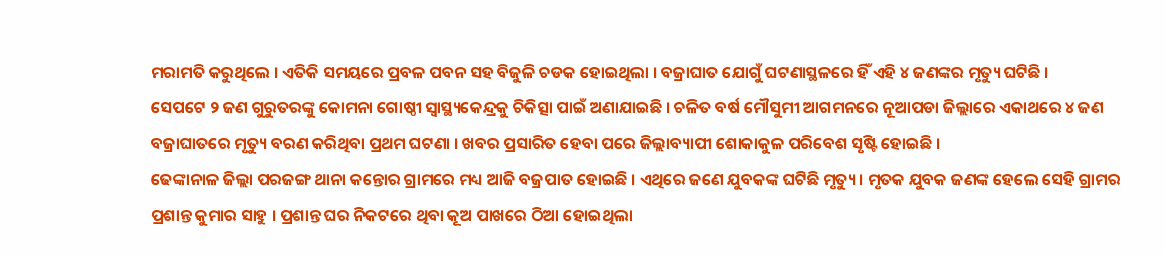ମରାମତି କରୁଥିଲେ । ଏତିକି ସମୟରେ ପ୍ରବଳ ପବନ ସହ ବିଜୁଳି ଚଡକ ହୋଇଥିଲା । ବଜ୍ରାଘାତ ଯୋଗୁଁ ଘଟଣାସ୍ଥଳରେ ହିଁ ଏହି ୪ ଜଣଙ୍କର ମୃତ୍ୟୁ ଘଟିଛି ।
ସେପଟେ ୨ ଜଣ ଗୁରୁତରଙ୍କୁ କୋମନା ଗୋଷ୍ଠୀ ସ୍ବାସ୍ଥ୍ୟକେନ୍ଦ୍ରକୁ ଚିକିତ୍ସା ପାଇଁ ଅଣାଯାଇଛି । ଚଳିତ ବର୍ଷ ମୌସୁମୀ ଆଗମନରେ ନୂଆପଡା ଜିଲ୍ଲାରେ ଏକାଥରେ ୪ ଜଣ ବଜ୍ରାଘାତରେ ମୃତ୍ୟୁ ବରଣ କରିଥିବା ପ୍ରଥମ ଘଟଣା । ଖବର ପ୍ରସାରିତ ହେବା ପରେ ଜିଲ୍ଲାବ୍ୟାପୀ ଶୋକାକୁଳ ପରିବେଶ ସୃଷ୍ଟି ହୋଇଛି ।
ଢେଙ୍କାନାଳ ଜିଲ୍ଲା ପରଜଙ୍ଗ ଥାନା କନ୍ତୋର ଗ୍ରାମରେ ମଧ୍ୟ ଆଜି ବଜ୍ରପାତ ହୋଇଛି । ଏଥିରେ ଜଣେ ଯୁବକଙ୍କ ଘଟିଛି ମୃତ୍ୟୁ । ମୃତକ ଯୁବକ ଜଣଙ୍କ ହେଲେ ସେହି ଗ୍ରାମର ପ୍ରଶାନ୍ତ କୁମାର ସାହୁ । ପ୍ରଶାନ୍ତ ଘର ନିକଟରେ ଥିବା କୂଅ ପାଖରେ ଠିଆ ହୋଇଥିଲା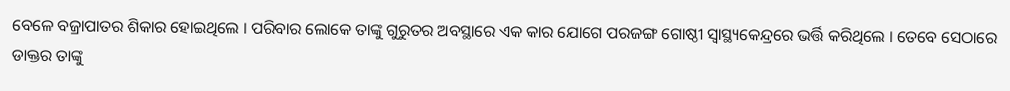ବେଳେ ବଜ୍ରାପାତର ଶିକାର ହୋଇଥିଲେ । ପରିବାର ଲୋକେ ତାଙ୍କୁ ଗୁରୁତର ଅବସ୍ଥାରେ ଏକ କାର ଯୋଗେ ପରଜଙ୍ଗ ଗୋଷ୍ଠୀ ସ୍ବାସ୍ଥ୍ୟକେନ୍ଦ୍ରରେ ଭର୍ତ୍ତି କରିଥିଲେ । ତେବେ ସେଠାରେ ଡାକ୍ତର ତାଙ୍କୁ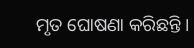ମୃତ ଘୋଷଣା କରିଛନ୍ତି ।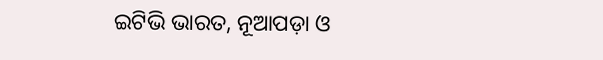ଇଟିଭି ଭାରତ, ନୂଆପଡ଼ା ଓ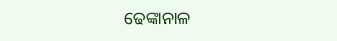ଢେଙ୍କାନାଳ